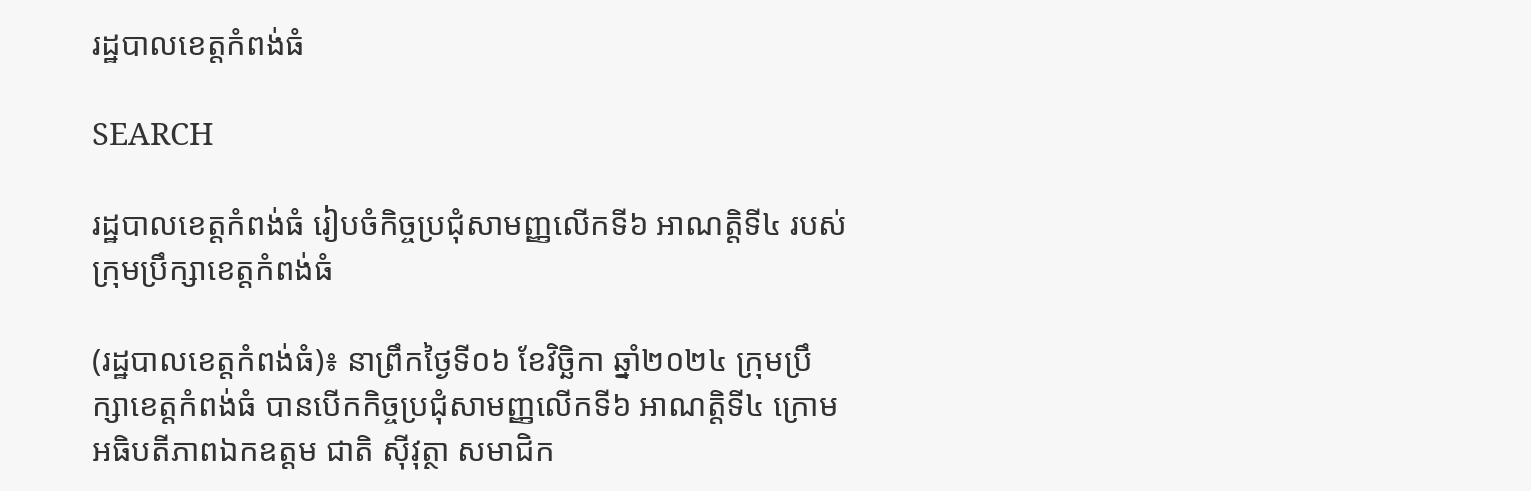រដ្ឋបាលខេត្តកំពង់ធំ

SEARCH

រដ្ឋបាលខេត្តកំពង់ធំ រៀបចំកិច្ចប្រជុំសាមញ្ញលើកទី៦ អាណត្តិទី៤ របស់ក្រុមប្រឹក្សាខេត្តកំពង់ធំ

(រដ្ឋបាលខេត្តកំពង់ធំ)៖ នាព្រឹកថ្ងៃទី០៦ ខែវិច្ឆិកា ឆ្នាំ២០២៤ ក្រុមប្រឹក្សាខេត្តកំពង់ធំ បានបើកកិច្ចប្រជុំសាមញ្ញលើកទី៦ អាណត្តិទី៤ ក្រោមអធិបតីភាពឯកឧត្តម ជាតិ ស៊ីវុត្ថា សមាជិក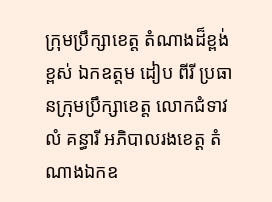ក្រុមប្រឹក្សាខេត្ត តំណាងដ៏ខ្ពង់ខ្ពស់ ឯកឧត្តម ដៀប ពីរី ប្រធានក្រុមប្រឹក្សាខេត្ត លោកជំទាវ លំ គន្ធារី អភិបាលរងខេត្ត តំណាងឯកឧ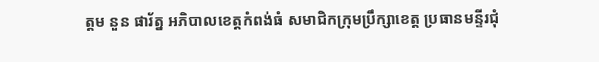ត្តម នួន ផារ័ត្ន អភិបាលខេត្តកំពង់ធំ សមាជិកក្រុមប្រឹក្សាខេត្ត ប្រធានមន្ទីរជុំ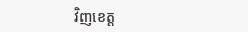វិញខេត្ត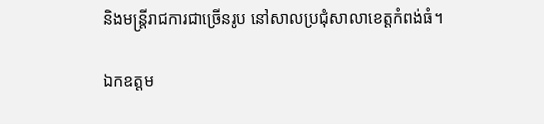និងមន្ត្រីរាជការជាច្រើនរូប នៅសាលប្រជុំសាលាខេត្តកំពង់ធំ។

ឯកឧត្តម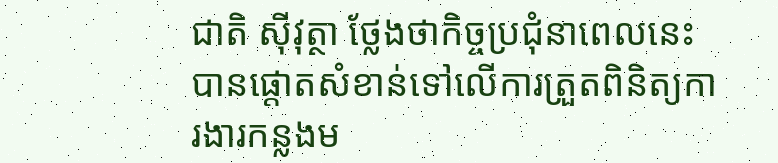ជាតិ ស៊ីវុត្ថា ថ្លែងថាកិច្ចប្រជុំនាពេលនេះ បានផ្តោតសំខាន់ទៅលើការត្រួតពិនិត្យការងារកន្លងម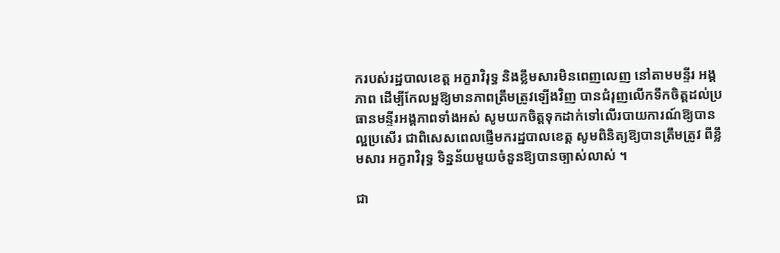ករបស់រដ្ឋបាលខេត្ត អក្ខរាវិរុទ្ធ និងខ្លឹមសារមិនពេញលេញ នៅតាមមន្ទីរ អង្គភាព ដើម្បីកែលម្អឱ្យមានភាពត្រឹមត្រូវឡើងវិញ បានជំរុញលើកទឹកចិត្តដល់ប្រធានមន្ទីរអង្គភាពទាំងអស់ សូមយកចិត្តទុកដាក់ទៅលើរបាយការណ៍ឱ្យបានល្អប្រសើរ ជាពិសេសពេលផ្ញើមករដ្ឋបាលខេត្ត សូមពិនិត្យឱ្យបានត្រឹមត្រូវ ពីខ្លឹមសារ អក្ខរាវិរុទ្ធ ទិន្នន័យមួយចំនួនឱ្យបានច្បាស់លាស់ ។

ជា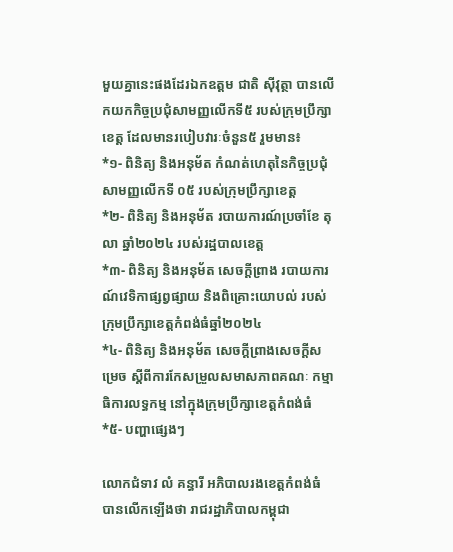មួយគ្នានេះផងដែរឯកឧត្តម ជាតិ ស៊ីវុត្ថា បានលើកយកកិច្ចប្រជុំសាមញ្ញលើកទី៥ របស់ក្រុមប្រឹក្សាខេត្ត ដែលមានរបៀបវារៈចំនួន៥ រួមមាន៖
*១- ពិនិត្យ និងអនុម័ត កំណត់ហេតុនៃកិច្ចប្រជុំសាមញ្ញលើកទី ០៥ របស់ក្រុមប្រឹក្សាខេត្ត
*២- ពិនិត្យ និងអនុម័ត របាយការណ៍ប្រចាំខែ តុលា ឆ្នាំ២០២៤ របស់រដ្ឋបាលខេត្ត
*៣- ពិនិត្យ និងអនុម័ត សេចក្តីព្រាង របាយការណ៍វេទិកាផ្សព្វផ្សាយ និងពិគ្រោះយោបល់ របស់ក្រុមប្រឹក្សាខេត្តកំពង់ធំឆ្នាំ២០២៤
*៤- ពិនិត្យ និងអនុម័ត សេចក្តីព្រាងសេចក្តីសម្រេច ស្តីពីការកែសម្រួលសមាសភាពគណៈ កម្មាធិការលទ្ធកម្ម នៅក្នុងក្រុមប្រឹក្សាខេត្តកំពង់ធំ
*៥- បញ្ហាផ្សេងៗ

លោកជំទាវ លំ គន្ធារី អភិបាលរងខេត្តកំពង់ធំ បានលើកឡើងថា រាជរដ្ឋាភិបាលកម្ពុជា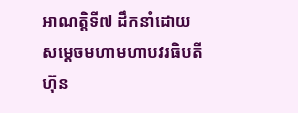អាណត្តិទី៧ ដឹកនាំដោយសម្ដេចមហាមហាបវរធិបតី ហ៊ុន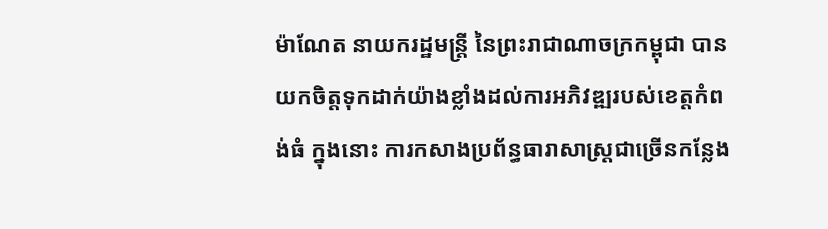ម៉ាណែត នាយករដ្ឋមន្ត្រី នៃព្រះរាជាណាចក្រកម្ពុជា បានយកចិត្តទុកដាក់យ៉ាងខ្លាំងដល់ការអភិវឌ្ឍរបស់ខេត្តកំពង់ធំ ក្នុងនោះ ការកសាងប្រព័ន្ធធារាសាស្ត្រជាច្រើនកន្លែង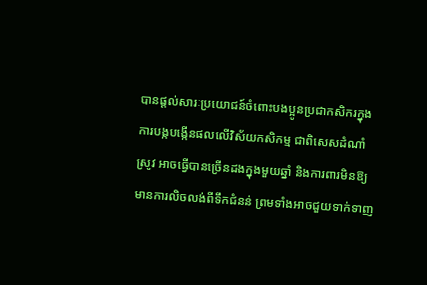បានផ្តល់សារៈប្រយោជន៍ចំពោះបងប្អូនប្រជាកសិករក្នុងការបង្កបង្កើនផលលើវិស័យកសិកម្ម ជាពិសេសដំណាំស្រូវ អាចធ្វើបានច្រើនដងក្នុងមួយឆ្នាំ និងការពារមិនឱ្យមានការលិចលង់ពីទឹកជំនន់ ព្រមទាំងអាចជួយទាក់ទាញ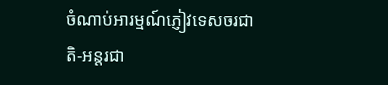ចំណាប់អារម្មណ៍ភ្ញៀវទេសចរជាតិ-អន្តរជា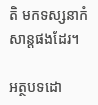តិ មកទស្សនាកំសាន្តផងដែរ។

អត្ថបទដោ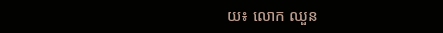យ៖ លោក ឈួន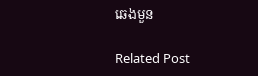ឆេងមួន

Related Post